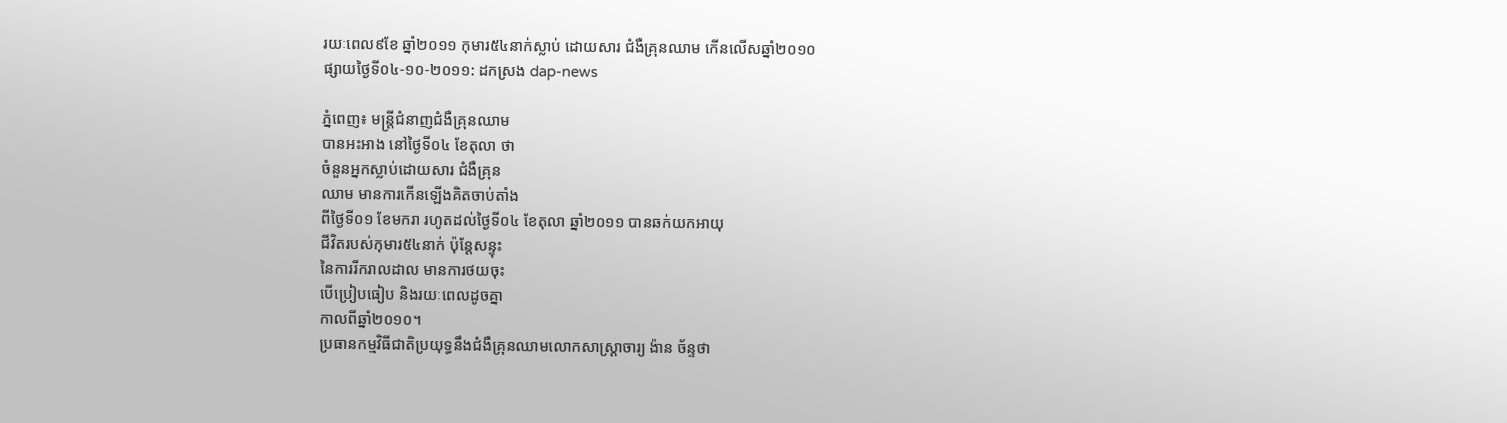រយៈពេល៩ខែ ឆ្នាំ២០១១ កុមារ៥៤នាក់ស្លាប់ ដោយសារ ជំងឺគ្រុនឈាម កើនលើសឆ្នាំ២០១០
ផ្សាយថ្ងៃទី០៤-១០-២០១១: ដកស្រង dap-news

ភ្នំពេញ៖ មន្រ្តីជំនាញជំងឺគ្រុនឈាម
បានអះអាង នៅថ្ងៃទី០៤ ខែតុលា ថា
ចំនួនអ្នកស្លាប់ដោយសារ ជំងឺគ្រុន
ឈាម មានការកើនឡើងគិតចាប់តាំង
ពីថ្ងៃទី០១ ខែមករា រហូតដល់ថ្ងៃទី០៤ ខែតុលា ឆ្នាំ២០១១ បានឆក់យកអាយុ
ជីវិតរបស់កុមារ៥៤នាក់ ប៉ុន្តែសន្ទុះ
នៃការរីករាលដាល មានការថយចុះ
បើប្រៀបធៀប និងរយៈពេលដូចគ្នា
កាលពីឆ្នាំ២០១០។
ប្រធានកម្មវិធីជាតិប្រយុទ្ធនឹងជំងឺគ្រុនឈាមលោកសាស្ត្រាចារ្យ ង៉ាន ច័ន្ទថា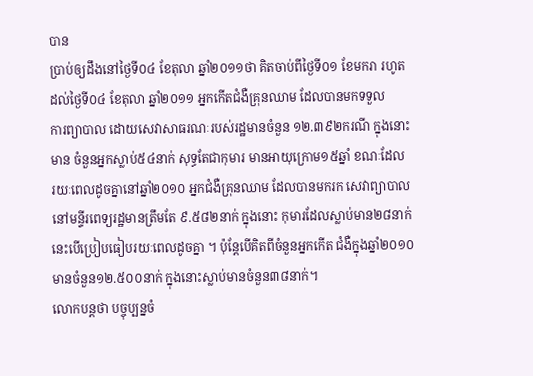បាន
ប្រាប់ឲ្យដឹងនៅថ្ងៃទី០៤ ខែតុលា ឆ្នាំ២០១១ថា គិតចាប់ពីថ្ងៃទី០១ ខែមករា រហូត
ដល់ថ្ងៃទី០៤ ខែតុលា ឆ្នាំ២០១១ អ្នកកើតជំងឺគ្រុនឈាម ដែលបានមកទទួល
ការព្យាបាល ដោយសេវាសាធរណៈរបស់រដ្ឋមានចំនួន ១២.៣៩២ករណី ក្នុងនោះ
មាន ចំនួនអ្នកស្លាប់៥៤នាក់ សុទ្ធតែជាកុមារ មានអាយុក្រោម១៥ឆ្នាំ ខណៈដែល
រយៈពេលដូចគ្នានៅឆ្នាំ២០១០ អ្នកជំងឺគ្រុនឈាម ដែលបានមករក សេវាព្យាបាល
នៅមន្ទីរពេទ្យរដ្ឋមានត្រឹមតែ ៩.៥៨២នាក់ ក្នុងនោះ កុមារដែលស្លាប់មាន២៨នាក់ នេះបើប្រៀបធៀបរយៈពេលដូចគ្នា ។ ប៉ុន្តែបើគិតពីចំនួនអ្នកកើត ជំងឺក្នុងឆ្នាំ២០១០ មានចំនួន១២.៥០០នាក់ ក្នុងនោះស្លាប់មានចំនួន៣៨នាក់។
លោកបន្តថា បច្ចុប្បន្នចំ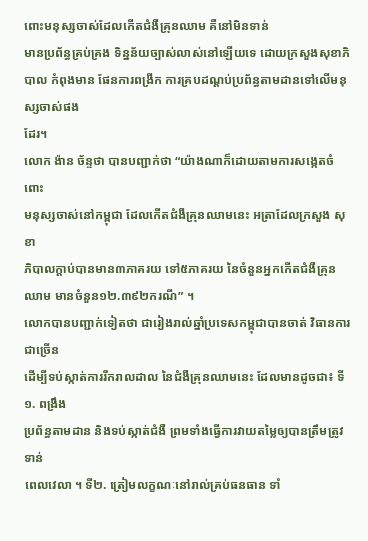ពោះមនុស្សចាស់ដែលកើតជំងឺគ្រុនឈាម គឺនៅមិនទាន់
មានប្រព័ន្ធគ្រប់គ្រង ទិន្នន័យច្បាស់លាស់នៅឡើយទេ ដោយក្រសួងសុខាភិបាល កំពុងមាន ផែនការពង្រីក ការគ្របដណ្តប់ប្រព័ន្ធតាមដានទៅលើមនុស្សចាស់ផង
ដែរ។
លោក ង៉ាន ច័ន្ទថា បានបញ្ជាក់ថា “យ៉ាងណាក៏ដោយតាមការសង្កេតចំពោះ
មនុស្សចាស់នៅកម្ពុជា ដែលកើតជំងឺគ្រុនឈាមនេះ អត្រាដែលក្រសួង សុខា
ភិបាលក្តាប់បានមាន៣ភាគរយ ទៅ៥ភាគរយ នៃចំនួនអ្នកកើតជំងឺគ្រុនឈាម មានចំនួន១២.៣៩២ករណី” ។
លោកបានបញ្ជាក់ទៀតថា ជារៀងរាល់ឆ្នាំប្រទេសកម្ពុជាបានចាត់ វិធានការជាច្រើន
ដើម្បីទប់ស្កាត់ការរីករាលដាល នៃជំងឺគ្រុនឈាមនេះ ដែលមានដូចជា៖ ទី១. ពង្រឹង
ប្រព័ន្ធតាមដាន និងទប់ស្កាត់ជំងឺ ព្រមទាំងធ្វើការវាយតម្លៃឲ្យបានត្រឹមត្រូវទាន់
ពេលវេលា ។ ទី២. ត្រៀមលក្ខណៈនៅរាល់គ្រប់ធនធាន ទាំ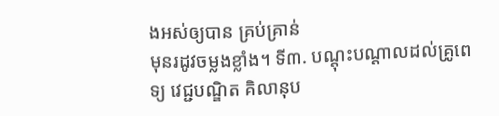ងអស់ឲ្យបាន គ្រប់គ្រាន់
មុនរដូវចម្លងខ្លាំង។ ទី៣. បណ្ដុះបណ្ដាលដល់គ្រូពេទ្យ វេជ្ជបណ្ឌិត គិលានុប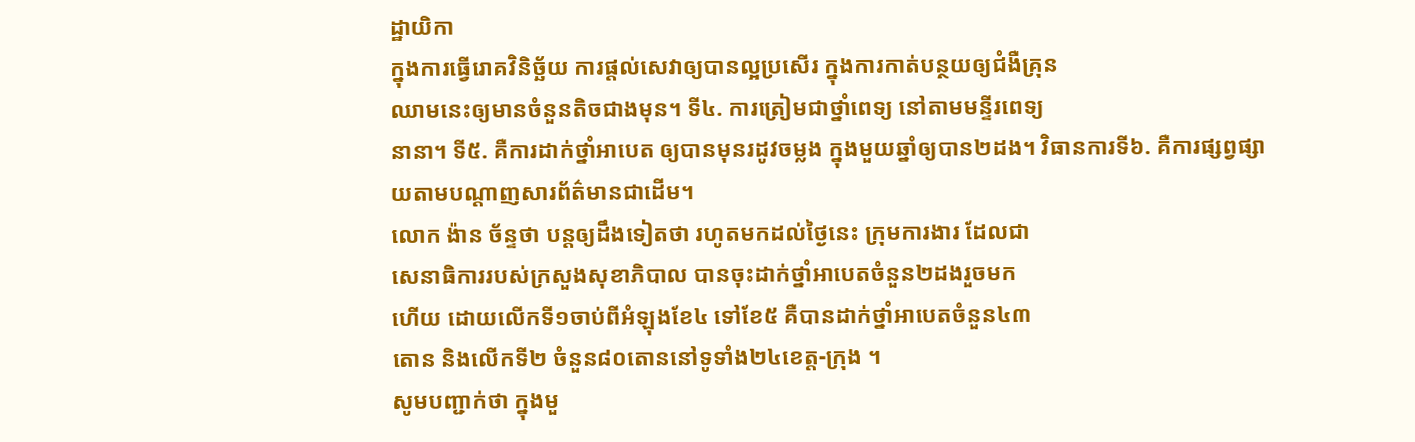ដ្ឋាយិកា
ក្នុងការធ្វើរោគវិនិច្ឆ័យ ការផ្ដល់សេវាឲ្យបានល្អប្រសើរ ក្នុងការកាត់បន្ថយឲ្យជំងឺគ្រុន
ឈាមនេះឲ្យមានចំនួនតិចជាងមុន។ ទី៤. ការត្រៀមជាថ្នាំពេទ្យ នៅតាមមន្ទីរពេទ្យ
នានា។ ទី៥. គឺការដាក់ថ្នាំអាបេត ឲ្យបានមុនរដូវចម្លង ក្នុងមួយឆ្នាំឲ្យបាន២ដង។ វិធានការទី៦. គឺការផ្សព្វផ្សាយតាមបណ្ដាញសារព័ត៌មានជាដើម។
លោក ង៉ាន ច័ន្ទថា បន្តឲ្យដឹងទៀតថា រហូតមកដល់ថ្ងៃនេះ ក្រុមការងារ ដែលជា
សេនាធិការរបស់ក្រសួងសុខាភិបាល បានចុះដាក់ថ្នាំអាបេតចំនួន២ដងរួចមក
ហើយ ដោយលើកទី១ចាប់ពីអំឡុងខែ៤ ទៅខែ៥ គឺបានដាក់ថ្នាំអាបេតចំនួន៤៣
តោន និងលើកទី២ ចំនួន៨០តោននៅទូទាំង២៤ខេត្ត-ក្រុង ។
សូមបញ្ជាក់ថា ក្នុងមួ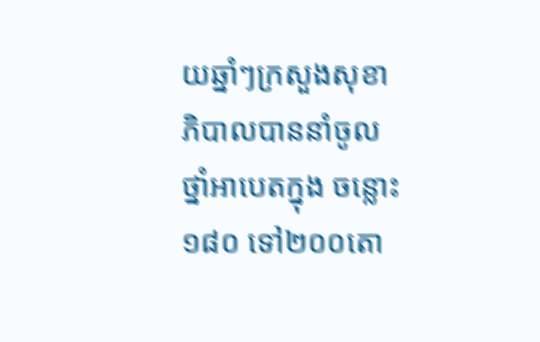យឆ្នាំៗក្រសួងសុខាភិបាលបាននាំចូលថ្នាំអាបេតក្នុង ចន្លោះ១៨០ ទៅ២០០តោ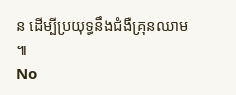ន ដើម្បីប្រយុទ្ធនឹងជំងឺគ្រុនឈាម ៕
No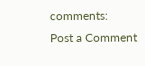comments:
Post a Comment